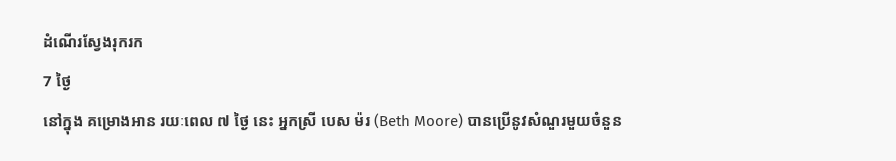ដំណើរស្វែងរុករក
7 ថ្ងៃ
នៅក្នុង គម្រោងអាន រយៈពេល ៧ ថ្ងៃ នេះ អ្នកស្រី បេស ម៉រ (Beth Moore) បានប្រើនូវសំណួរមួយចំនួន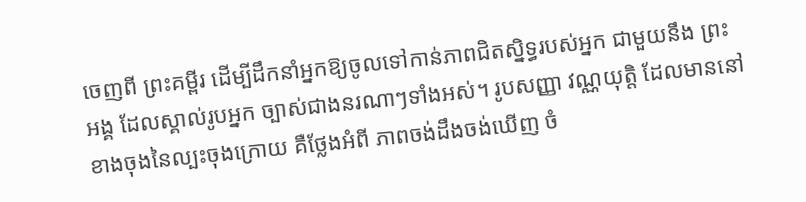ចេញពី ព្រះគម្ពីរ ដើម្បីដឹកនាំអ្នកឱ្យចូលទៅកាន់ភាពជិតស្និទ្ធរបស់អ្នក ជាមួយនឹង ព្រះអង្គ ដែលស្គាល់រូបអ្នក ច្បាស់ជាងនរណាៗទាំងអស់។ រូបសញ្ញា វណ្ណយុត្ដិ ដែលមាននៅខាងចុងនៃល្បះចុងក្រោយ គឺថ្លែងអំពី ភាពចង់ដឹងចង់ឃើញ ចំ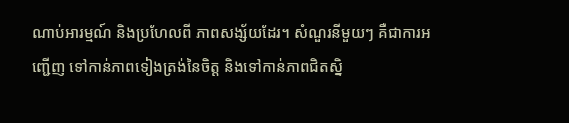ណាប់អារម្មណ៍ និងប្រហែលពី ភាពសង្ស័យដែរ។ សំណួរនីមួយៗ គឺជាការអញ្ជើញ ទៅកាន់ភាពទៀងត្រង់នៃចិត្ដ និងទៅកាន់ភាពជិតស្និ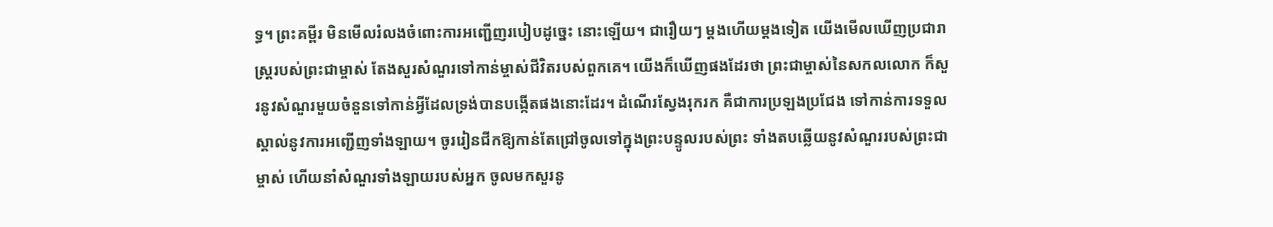ទ្ធ។ ព្រះគម្ពីរ មិនមើលរំលងចំពោះការអញ្ជើញរបៀបដូច្នេះ នោះឡើយ។ ជារឿយៗ ម្ដងហើយម្ដងទៀត យើងមើលឃើញប្រជារាស្រ្ដរបស់ព្រះជាម្ចាស់ តែងសួរសំណួរទៅកាន់ម្ចាស់ជីវិតរបស់ពួកគេ។ យើងក៏ឃើញផងដែរថា ព្រះជាម្ចាស់នៃសកលលោក ក៏សួរនូវសំណួរមួយចំនួនទៅកាន់អ្វីដែលទ្រង់បានបង្កើតផងនោះដែរ។ ដំណើរស្វែងរុករក គឺជាការប្រឡងប្រជែង ទៅកាន់ការទទួលស្គាល់នូវការអញ្ជើញទាំងឡាយ។ ចូររៀនជីកឱ្យកាន់តែជ្រៅចូលទៅក្នុងព្រះបន្ទូលរបស់ព្រះ ទាំងតបឆ្លើយនូវសំណួររបស់ព្រះជាម្ចាស់ ហើយនាំសំណួរទាំងឡាយរបស់អ្នក ចូលមកសួរនូ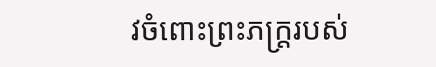វចំពោះព្រះភក្រ្ដរបស់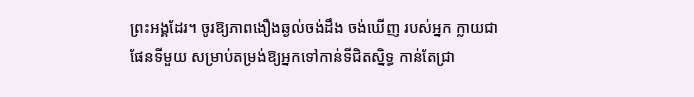ព្រះអង្គដែរ។ ចូរឱ្យភាពងឿងឆ្ងល់ចង់ដឹង ចង់ឃើញ របស់អ្នក ក្លាយជាផែនទីមួយ សម្រាប់តម្រង់ឱ្យអ្នកទៅកាន់ទីជិតស្និទ្ធ កាន់តែជ្រា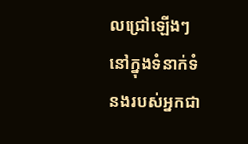លជ្រៅឡើងៗ នៅក្នុងទំនាក់ទំនងរបស់អ្នកជា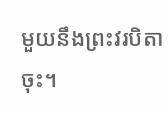មួយនឹងព្រះវរបិតាចុះ។